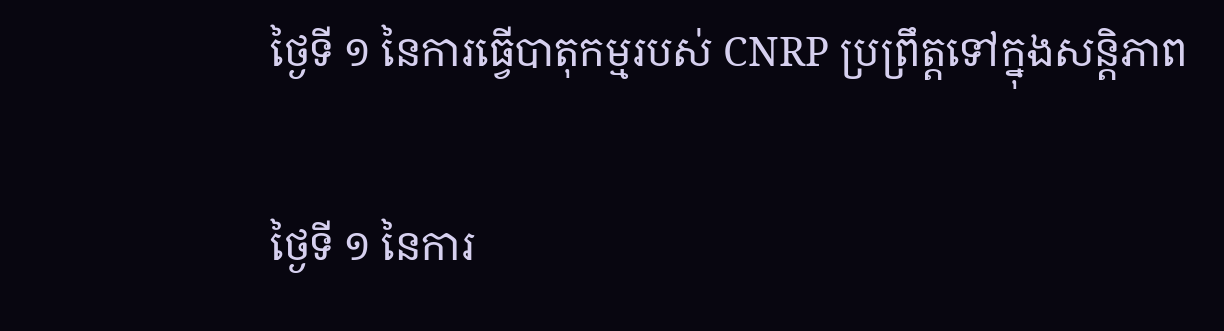ថ្ងៃទី ១ នៃការធ្វើបាតុកម្មរបស់ CNRP ប្រព្រឹត្តទៅក្នុងសន្តិភាព

ថ្ងៃទី ១ នៃការ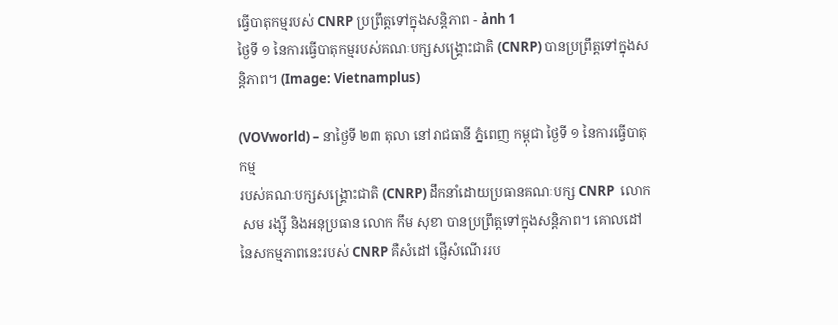ធ្វើបាតុកម្មរបស់ CNRP ប្រព្រឹត្តទៅក្នុងសន្តិភាព - ảnh 1
ថ្ងៃទី ១ នៃការធ្វើបាតុកម្មរបស់គណៈបក្សសង្គ្រោះជាតិ (CNRP) បានប្រព្រឹត្តទៅក្នុងសន្តិភាព។ (Image: Vietnamplus)

(VOVworld) – នាថ្ងៃទី ២៣ តុលា នៅរាជធានី ភ្នំពេញ កម្ពុជា ថ្ងៃទី ១ នៃការធ្វើបាតុកម្ម
របស់គណៈបក្សសង្គ្រោះជាតិ (CNRP) ដឹកនាំដោយប្រធានគណៈបក្ស CNRP  លោក
 សម រង្ស៊ី និងអនុប្រធាន លោក កឹម សុខា បានប្រព្រឹត្តទៅក្នុងសន្តិភាព។ គោលដៅ
នៃសកម្មភាពនេះរបស់ CNRP គឺសំដៅ ផ្ញើសំណើររប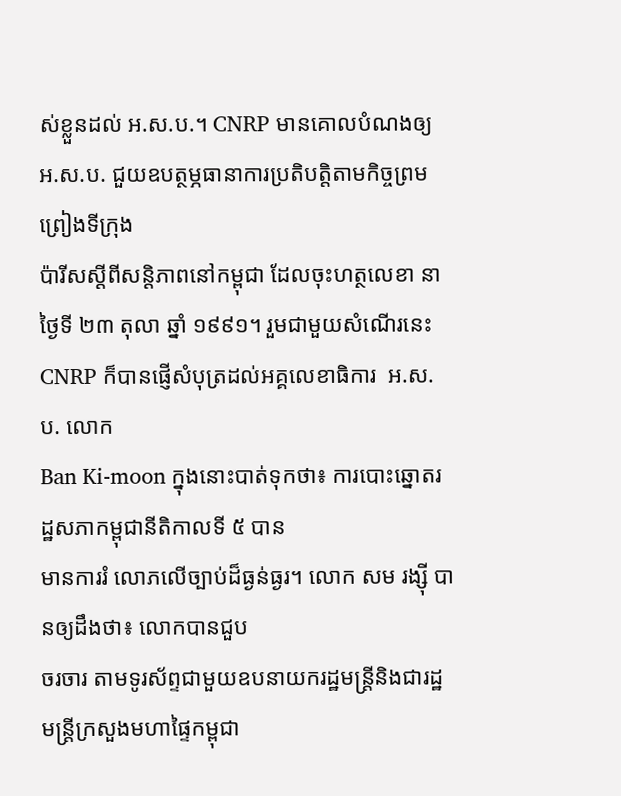ស់ខ្លួនដល់ អ.ស.ប.។ CNRP មានគោលបំណងឲ្យ អ.ស.ប. ជួយឧបត្ថម្ភធានាការប្រតិបត្តិតាមកិច្ចព្រមព្រៀងទីក្រុង
ប៉ារីសស្តីពីសន្តិភាពនៅកម្ពុជា ដែលចុះហត្ថលេខា នាថ្ងៃទី ២៣ តុលា ឆ្នាំ ១៩៩១។ រួមជាមួយសំណើរនេះ CNRP ក៏បានផ្ញើសំបុត្រដល់អគ្គលេខាធិការ  អ.ស.ប. លោក
Ban Ki-moon ក្នុងនោះបាត់ទុកថា៖ ការបោះឆ្នោតរដ្ឋសភាកម្ពុជានីតិកាលទី ៥ បាន
មានការរំ លោភលើច្បាប់ដ៏ធ្ងន់ធ្ងរ។ លោក សម រង្ស៊ី បានឲ្យដឹងថា៖ លោកបានជួប
ចរចារ តាមទូរស័ព្ទជាមួយឧបនាយករដ្ឋមន្ត្រីនិងជារដ្ឋមន្ត្រីក្រសួងមហាផ្ទៃកម្ពុជា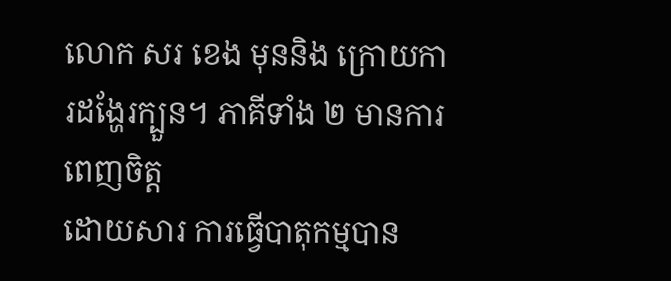លោក សរ ខេង មុននិង ក្រោយការដង្ហែរក្បួន។ ភាគីទាំង ២ មានការពេញចិត្ត
ដោយសារ ការធ្វើបាតុកម្មបាន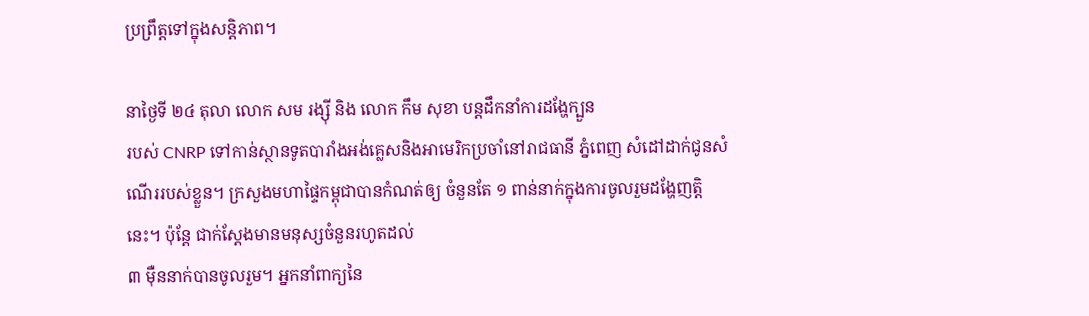ប្រព្រឹត្តទៅក្នុងសន្តិភាព។

នាថ្ងៃទី ២៤ តុលា លោក សម រង្ស៊ី និង លោក កឹម សុខា បន្តដឹកនាំការដង្ហែក្បួន
របស់ CNRP ទៅកាន់ស្ថានទូតបារាំងអង់គ្លេសនិងអាមេរិកប្រចាំនៅរាជធានី ភ្នំពេញ សំដៅដាក់ជូនសំណើររបស់ខ្លួន។ ក្រសួងមហាផ្ទៃកម្ពុជាបានកំណត់ឲ្យ ចំនួនតែ ១ ពាន់នាក់ក្នុងការចូលរួមដង្ហែញត្តិនេះ។ ប៉ុន្តែ ជាក់ស្តែងមានមនុស្សចំនួនរហូតដល់
៣ ម៉ឺននាក់បានចូលរួម។ អ្នកនាំពាក្យនៃ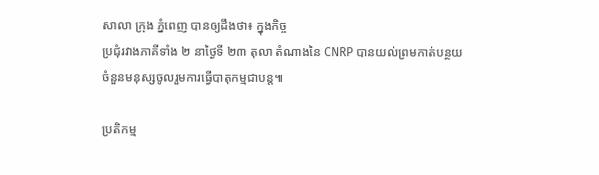សាលា ក្រុង ភ្នំពេញ បានឲ្យដឹងថា៖ ក្នុងកិច្ច
ប្រជុំរវាងភាគីទាំង ២ នាថ្ងៃទី ២៣ តុលា តំណាងនៃ CNRP បានយល់ព្រមកាត់បន្ថយ
ចំនួនមនុស្សចូលរួមការធ្វើបាតុកម្មជាបន្ត៕

ប្រតិកម្ម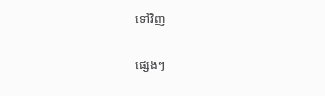ទៅវិញ

ផ្សេងៗ